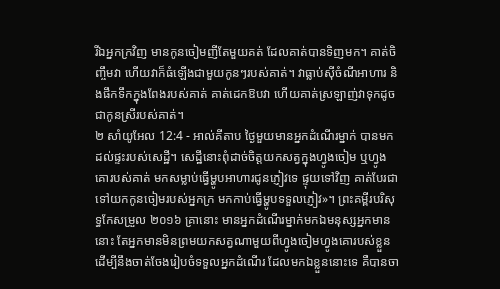រីឯអ្នកក្រវិញ មានកូនចៀមញីតែមួយគត់ ដែលគាត់បានទិញមក។ គាត់ចិញ្ចឹមវា ហើយវាក៏ធំឡើងជាមួយកូនៗរបស់គាត់។ វាធ្លាប់ស៊ីចំណីអាហារ និងផឹកទឹកក្នុងពែងរបស់គាត់ គាត់ដេកឱបវា ហើយគាត់ស្រឡាញ់វាទុកដូចជាកូនស្រីរបស់គាត់។
២ សាំយូអែល 12:4 - អាល់គីតាប ថ្ងៃមួយមានអ្នកដំណើរម្នាក់ បានមកដល់ផ្ទះរបស់សេដ្ឋី។ សេដ្ឋីនោះពុំដាច់ចិត្តយកសត្វក្នុងហ្វូងចៀម ឬហ្វូងគោរបស់គាត់ មកសម្លាប់ធ្វើម្ហូបអាហារជូនភ្ញៀវទេ ផ្ទុយទៅវិញ គាត់បែរជាទៅយកកូនចៀមរបស់អ្នកក្រ មកកាប់ធ្វើម្ហូបទទួលភ្ញៀវ»។ ព្រះគម្ពីរបរិសុទ្ធកែសម្រួល ២០១៦ គ្រានោះ មានអ្នកដំណើរម្នាក់មកឯមនុស្សអ្នកមាននោះ តែអ្នកមានមិនព្រមយកសត្វណាមួយពីហ្វូងចៀមហ្វូងគោរបស់ខ្លួន ដើម្បីនឹងចាត់ចែងរៀបចំទទួលអ្នកដំណើរ ដែលមកឯខ្លួននោះទេ គឺបានចា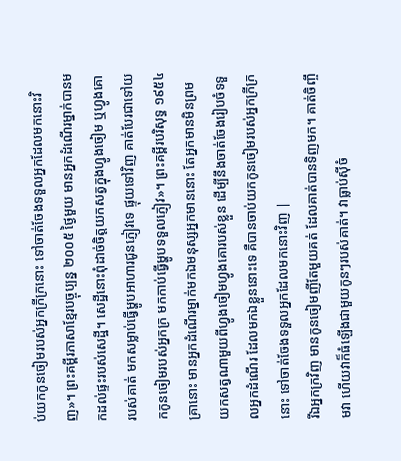ប់យកកូនចៀមរបស់អ្នកក្រីក្រនោះ ទៅចាត់ចែងទទួលអ្នកដែលមកនោះវិញ»។ ព្រះគម្ពីរភាសាខ្មែរបច្ចុប្បន្ន ២០០៥ ថ្ងៃមួយ មានអ្នកដំណើរម្នាក់បានមកដល់ផ្ទះរបស់សេដ្ឋី។ សេដ្ឋីនោះពុំដាច់ចិត្តយកសត្វក្នុងហ្វូងចៀម ឬហ្វូងគោរបស់គាត់ មកសម្លាប់ធ្វើម្ហូបអាហារជូនភ្ញៀវទេ ផ្ទុយទៅវិញ គាត់បែរជាទៅយកកូនចៀមរបស់អ្នកក្រ មកកាប់ធ្វើម្ហូបទទួលភ្ញៀវ»។ ព្រះគម្ពីរបរិសុទ្ធ ១៩៥៤ គ្រានោះ មានអ្នកដំណើរម្នាក់មកឯមនុស្សអ្នកមាននោះ តែអ្នកមានមិនព្រមយកសត្វណាមួយពីហ្វូងចៀមហ្វូងគោរបស់ខ្លួន ដើម្បីនឹងចាត់ចែងរៀបចំទទួលអ្នកដំណើរ ដែលមកឯខ្លួននោះទេ គឺបានចាប់យកកូនចៀមរបស់អ្នកក្រីក្រនោះ ទៅចាត់ចែងទទួលអ្នកដែលមកនោះវិញ |
រីឯអ្នកក្រវិញ មានកូនចៀមញីតែមួយគត់ ដែលគាត់បានទិញមក។ គាត់ចិញ្ចឹមវា ហើយវាក៏ធំឡើងជាមួយកូនៗរបស់គាត់។ វាធ្លាប់ស៊ីចំ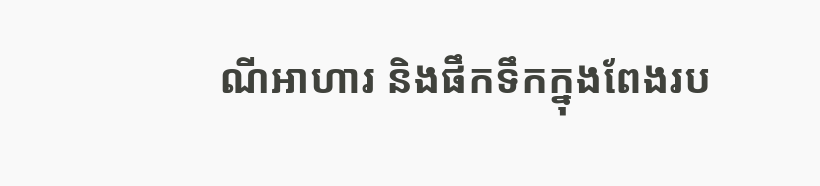ណីអាហារ និងផឹកទឹកក្នុងពែងរប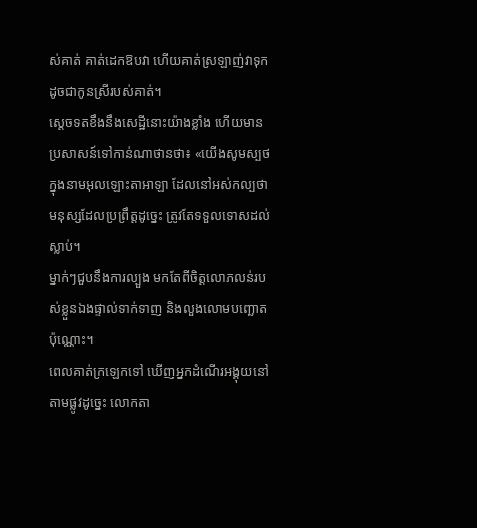ស់គាត់ គាត់ដេកឱបវា ហើយគាត់ស្រឡាញ់វាទុកដូចជាកូនស្រីរបស់គាត់។
ស្តេចទតខឹងនឹងសេដ្ឋីនោះយ៉ាងខ្លាំង ហើយមានប្រសាសន៍ទៅកាន់ណាថានថា៖ «យើងសូមស្បថក្នុងនាមអុលឡោះតាអាឡា ដែលនៅអស់កល្បថា មនុស្សដែលប្រព្រឹត្តដូច្នេះ ត្រូវតែទទួលទោសដល់ស្លាប់។
ម្នាក់ៗជួបនឹងការល្បួង មកតែពីចិត្ដលោភលន់របស់ខ្លួនឯងផ្ទាល់ទាក់ទាញ និងលួងលោមបញ្ឆោតប៉ុណ្ណោះ។
ពេលគាត់ក្រឡេកទៅ ឃើញអ្នកដំណើរអង្គុយនៅតាមផ្លូវដូច្នេះ លោកតា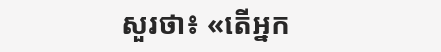សួរថា៖ «តើអ្នក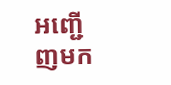អញ្ជើញមក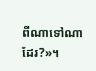ពីណាទៅណាដែរ?»។